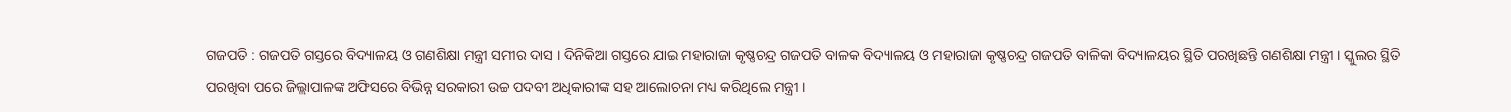ଗଜପତି : ଗଜପତି ଗସ୍ତରେ ବିଦ୍ୟାଳୟ ଓ ଗଣଶିକ୍ଷା ମନ୍ତ୍ରୀ ସମୀର ଦାସ । ଦିନିକିଆ ଗସ୍ତରେ ଯାଇ ମହାରାଜା କୃଷ୍ଣଚନ୍ଦ୍ର ଗଜପତି ବାଳକ ବିଦ୍ୟାଳୟ ଓ ମହାରାଜା କୃଷ୍ଣଚନ୍ଦ୍ର ଗଜପତି ବାଳିକା ବିଦ୍ୟାଳୟର ସ୍ଥିତି ପରଖିଛନ୍ତି ଗଣଶିକ୍ଷା ମନ୍ତ୍ରୀ । ସ୍କୁଲର ସ୍ଥିତି ପରଖିବା ପରେ ଜିଲ୍ଲାପାଳଙ୍କ ଅଫିସରେ ବିଭିନ୍ନ ସରକାରୀ ଉଚ୍ଚ ପଦବୀ ଅଧିକାରୀଙ୍କ ସହ ଆଲୋଚନା ମଧ୍ୟ କରିଥିଲେ ମନ୍ତ୍ରୀ ।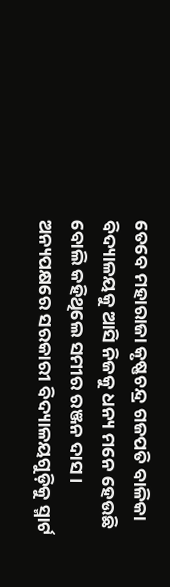ତେବେ ମହାରାଜା କୃଷ୍ଣଚନ୍ଦ୍ର ଗଜପତି ବାଳିକା ବିଦ୍ୟାଳୟକୁ ଆସି ନିଜକୁ ଧନ୍ୟ ମନେ ହେଉଛି ବୋଲି କହିଥିଲେ ସମୀର ରଞ୍ଜନ ଦାସ । ଅନ୍ୟପକ୍ଷରେ ସରକାରୀ ବିଦ୍ୟାଳୟଗୁଡ଼ିକୁ ସ୍ମାର୍ଟ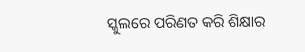ସ୍କୁଲରେ ପରିଣତ କରି ଶିକ୍ଷାର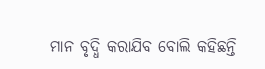ମାନ ବୃଦ୍ଧି କରାଯିବ ବୋଲି କହିଛନ୍ତି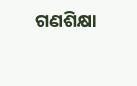ଗଣଶିକ୍ଷା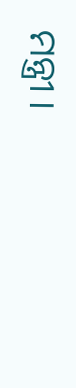ମନ୍ତ୍ରୀ ।